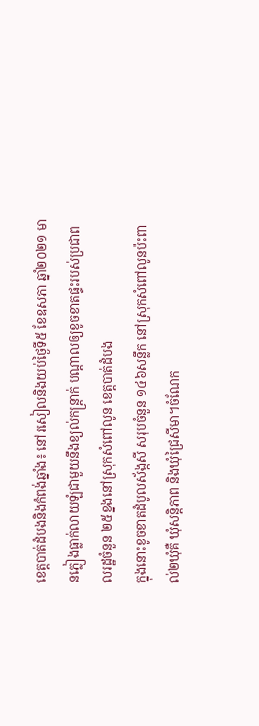ខេត្តបាត់ដំបងនិងកំពង់ឆ្នាំង៖ នៅរសៀលនិងយប់ថ្ងៃទី៥ ខែឧសភា ឆ្នាំ២០២១ មានភ្លៀងធ្លាក់លាយឡំជាមួយនឹងខ្យល់កន្ត្រាក់ បណ្ដាលឲ្យខូចខាតផ្ទះរបស់ប្រជាពលរដ្ឋចំនួន ២៥ខ្នងនៅស្រុកសំពៅលូន ខេត្តបាត់ដំបង
ក្នុងនោះខូចខាតដំបូលស័ង្កសី សរុបចំនួន ១៤៦សន្លឹក នៅស្រុកសំពៅលូនប៉ះពាល់២ឃុំគឺ ឃុំសន្តិភាព និងឃុំជ្រៃសីមា។ចំណែក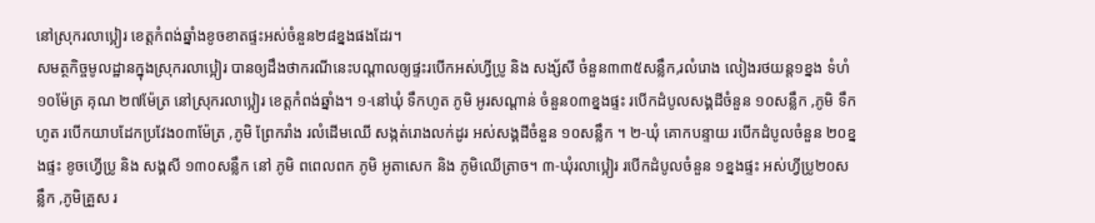នៅស្រុករលាប្អៀរ ខេត្តកំពង់ឆ្នាំងខូចខាតផ្ទះអស់ចំនួន២៨ខ្នងផងដែរ។
សមត្ថកិច្ចមូលដ្ឋានក្នុងស្រុករលាប្អៀរ បានឲ្យដឹងថាករណីនេះបណ្តាលឲ្យផ្ទះរបើកអស់ហ្វីប្រូ និង សង្ស័សី ចំនួន៣៣៥សន្លឹក,រលំរោង លៀងរថយន្ត១ខ្នង ទំហំ១០ម៉ែត្រ គុណ ២៧ម៉ែត្រ នៅស្រុករលាប្អៀរ ខេត្តកំពង់ឆ្នាំង។ ១-នៅឃុំ ទឹកហូត ភូមិ អូរសណ្តាន់ ចំនួន០៣ខ្នងផ្ទះ របើកដំបូលសង្គដីចំនួន ១០សន្លឹក ,ភូមិ ទឹកហូត របើកយាបដែកប្រវែង០៣ម៉ែត្រ ,ភូមិ ព្រែករាំង រលំដើមឈើ សង្កត់រោងលក់ដូរ អស់សង្គដីចំនួន ១០សន្លឹក ។ ២-ឃុំ គោកបន្ទាយ របើកដំបូលចំនួន ២០ខ្នងផ្ទះ ខូចហ្វើប្រូ និង សង្គសី ១៣០សន្លឹក នៅ ភូមិ ពពេលពក ភូមិ អូតាសេក និង ភូមិឈើត្រាច។ ៣-ឃុំរលាប្អៀរ របើកដំបូលចំនួន ១ខ្នងផ្ទះ អស់ហ្វីប្រូ២០សន្លឹក ,ភូមិគ្រួស រ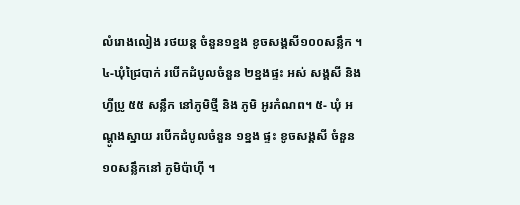លំរោងលៀង រថយន្ត ចំនួន១ខ្នង ខូចសង្គសី១០០សន្លឹក ។ ៤-ឃុំជ្រៃបាក់ របើកដំបូលចំនួន ២ខ្នងផ្ទះ អស់ សង្គសី និង ហ្វីប្រូ ៥៥ សន្លឹក នៅភូមិថ្មី និង ភូមិ អូរកំណព។ ៥- ឃុំ អណ្តូងស្នាយ របើកដំបូលចំនួន ១ខ្នង ផ្ទះ ខូចសង្គសី ចំនួន១០សន្លឹកនៅ ភូមិប៉ាហ៊ី ។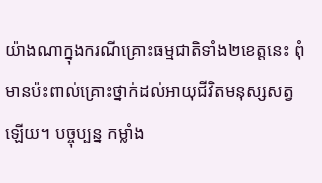យ៉ាងណាក្នុងករណីគ្រោះធម្មជាតិទាំង២ខេត្តនេះ ពុំមានប៉ះពាល់គ្រោះថ្នាក់ដល់អាយុជីវិតមនុស្សសត្វឡើយ។ បច្ចុប្បន្ន កម្លាំង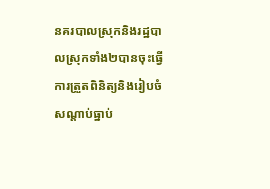នគរបាលស្រុកនិងរដ្ឋបាលស្រុកទាំង២បានចុះធ្វើការត្រួតពិនិត្យនិងរៀបចំសណ្តាប់ធ្នាប់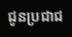ជូនប្រជាជ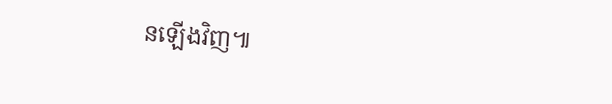នឡើងវិញ៕